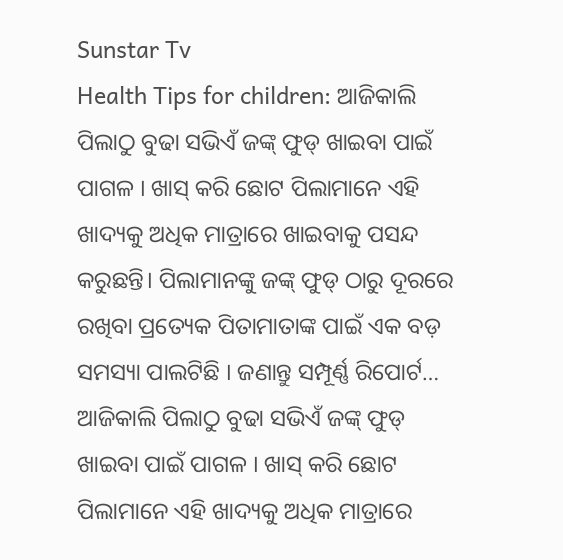Sunstar Tv
Health Tips for children: ଆଜିକାଲି ପିଲାଠୁ ବୁଢା ସଭିଏଁ ଜଙ୍କ୍ ଫୁଡ୍ ଖାଇବା ପାଇଁ ପାଗଳ । ଖାସ୍ କରି ଛୋଟ ପିଲାମାନେ ଏହି ଖାଦ୍ୟକୁ ଅଧିକ ମାତ୍ରାରେ ଖାଇବାକୁ ପସନ୍ଦ କରୁଛନ୍ତି। ପିଲାମାନଙ୍କୁ ଜଙ୍କ୍ ଫୁଡ୍ ଠାରୁ ଦୂରରେ ରଖିବା ପ୍ରତ୍ୟେକ ପିତାମାତାଙ୍କ ପାଇଁ ଏକ ବଡ଼ ସମସ୍ୟା ପାଲଟିଛି । ଜଣାନ୍ତୁ ସମ୍ପୂର୍ଣ୍ଣ ରିପୋର୍ଟ…
ଆଜିକାଲି ପିଲାଠୁ ବୁଢା ସଭିଏଁ ଜଙ୍କ୍ ଫୁଡ୍ ଖାଇବା ପାଇଁ ପାଗଳ । ଖାସ୍ କରି ଛୋଟ ପିଲାମାନେ ଏହି ଖାଦ୍ୟକୁ ଅଧିକ ମାତ୍ରାରେ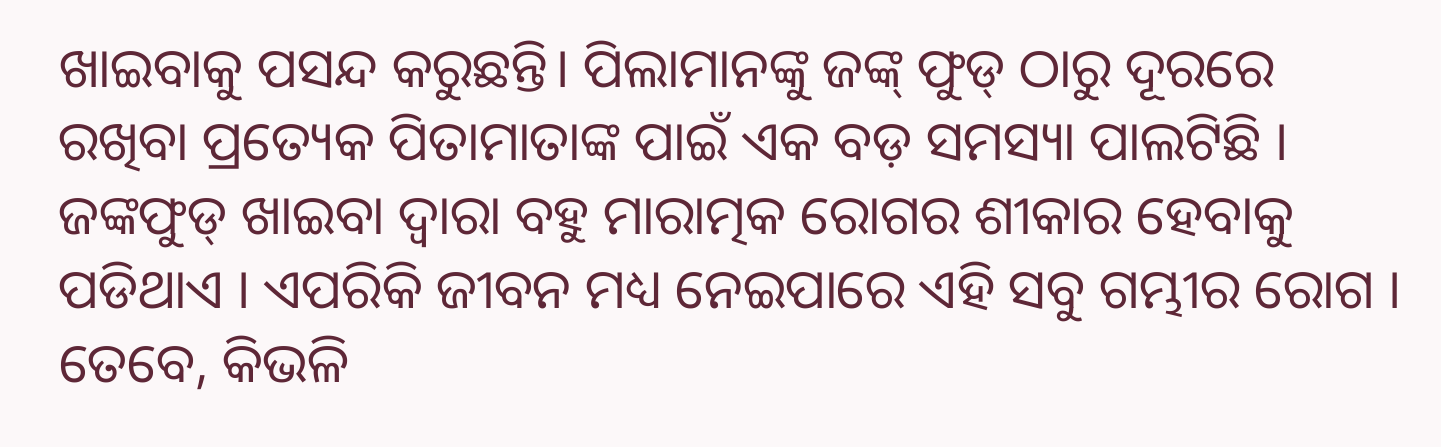ଖାଇବାକୁ ପସନ୍ଦ କରୁଛନ୍ତି। ପିଲାମାନଙ୍କୁ ଜଙ୍କ୍ ଫୁଡ୍ ଠାରୁ ଦୂରରେ ରଖିବା ପ୍ରତ୍ୟେକ ପିତାମାତାଙ୍କ ପାଇଁ ଏକ ବଡ଼ ସମସ୍ୟା ପାଲଟିଛି ।
ଜଙ୍କଫୁଡ୍ ଖାଇବା ଦ୍ବାରା ବହୁ ମାରାତ୍ମକ ରୋଗର ଶୀକାର ହେବାକୁ ପଡିଥାଏ । ଏପରିକି ଜୀବନ ମଧ୍ୟ ନେଇପାରେ ଏହି ସବୁ ଗମ୍ଭୀର ରୋଗ । ତେବେ, କିଭଳି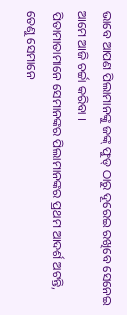ଭାବେ ଆପଣ ପିଲାମାନଙ୍କୁ ଜଙ୍କ୍ ଫୁଡ୍ ଠାରୁ ଦୂରେଇ ରଖିବେ ସେନେଇ ଆମେ ଆଜି ଚର୍ଚ୍ଚା କରିବା ।
ପିତାମାତାମାନେ ସେମାନଙ୍କର ପିଲାମାନଙ୍କର ପ୍ରଥମ ଆଦର୍ଶ ଅଟନ୍ତି, ତେଣୁ ସେମାନେ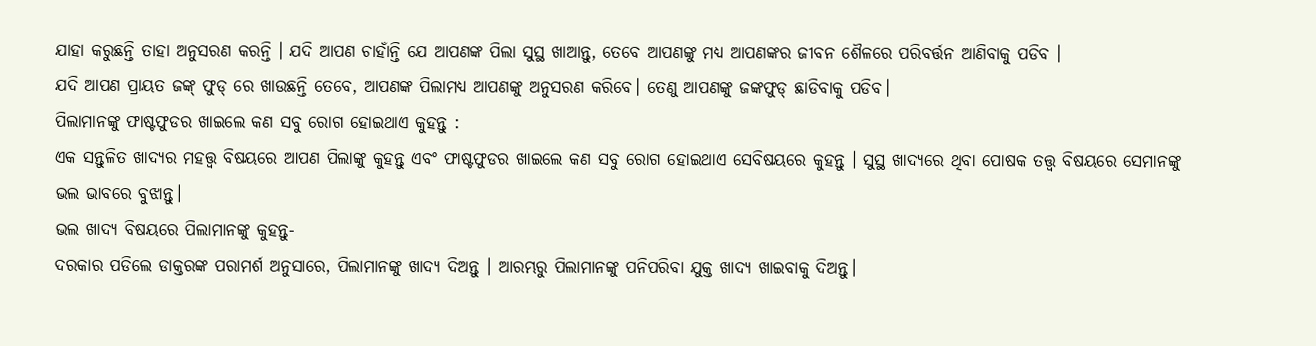ଯାହା କରୁଛନ୍ତି ତାହା ଅନୁସରଣ କରନ୍ତି । ଯଦି ଆପଣ ଚାହାଁନ୍ତି ଯେ ଆପଣଙ୍କ ପିଲା ସୁସ୍ଥ ଖାଆନ୍ତୁ, ତେବେ ଆପଣଙ୍କୁ ମଧ୍ୟ ଆପଣଙ୍କର ଜୀବନ ଶୈଳରେ ପରିବର୍ତ୍ତନ ଆଣିବାକୁ ପଡିବ ।
ଯଦି ଆପଣ ପ୍ରାୟତ ଜଙ୍କ୍ ଫୁଡ୍ ରେ ଖାଉଛନ୍ତି ତେବେ, ଆପଣଙ୍କ ପିଲାମଧ୍ୟ ଆପଣଙ୍କୁ ଅନୁସରଣ କରିବେ। ତେଣୁ ଆପଣଙ୍କୁ ଜଙ୍କଫୁଡ୍ ଛାଡିବାକୁ ପଡିବ।
ପିଲାମାନଙ୍କୁ ଫାଷ୍ଟଫୁଡର ଖାଇଲେ କଣ ସବୁ ରୋଗ ହୋଇଥାଏ କୁହନ୍ତୁ :
ଏକ ସନ୍ତୁଳିତ ଖାଦ୍ୟର ମହତ୍ତ୍ବ ବିଷୟରେ ଆପଣ ପିଲାଙ୍କୁ କୁହନ୍ତୁ ଏବଂ ଫାଷ୍ଟଫୁଡର ଖାଇଲେ କଣ ସବୁ ରୋଗ ହୋଇଥାଏ ସେବିଷୟରେ କୁହନ୍ତୁ । ସୁସ୍ଥ ଖାଦ୍ୟରେ ଥିବା ପୋଷକ ତତ୍ତ୍ୱ ବିଷୟରେ ସେମାନଙ୍କୁ ଭଲ ଭାବରେ ବୁଝାନ୍ତୁ।
ଭଲ ଖାଦ୍ୟ ବିଷୟରେ ପିଲାମାନଙ୍କୁ କୁହନ୍ତୁ-
ଦରକାର ପଡିଲେ ଡାକ୍ତରଙ୍କ ପରାମର୍ଶ ଅନୁସାରେ, ପିଲାମାନଙ୍କୁ ଖାଦ୍ୟ ଦିଅନ୍ତୁ । ଆରମ୍ଭରୁ ପିଲାମାନଙ୍କୁ ପନିପରିବା ଯୁକ୍ତ ଖାଦ୍ୟ ଖାଇବାକୁ ଦିଅନ୍ତୁ।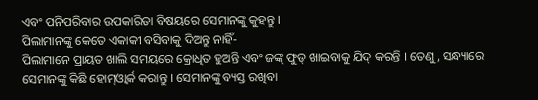ଏବଂ ପନିପରିବାର ଉପକାରିତା ବିଷୟରେ ସେମାନଙ୍କୁ କୁହନ୍ତୁ ।
ପିଲାମାନଙ୍କୁ କେତେ ଏକାକୀ ବସିବାକୁ ଦିଅନ୍ତୁ ନାହିଁ-
ପିଲାମାନେ ପ୍ରାୟତ ଖାଲି ସମୟରେ କ୍ରୋଧିତ ହୁଅନ୍ତି ଏବଂ ଜଙ୍କ୍ ଫୁଡ୍ ଖାଇବାକୁ ଯିଦ୍ କରନ୍ତି । ତେଣୁ, ସନ୍ଧ୍ୟାରେ ସେମାନଙ୍କୁ କିଛି ହୋମ୍ଓ୍ବାର୍କ କରାନ୍ତୁ । ସେମାନଙ୍କୁ ବ୍ୟସ୍ତ ରଖିବା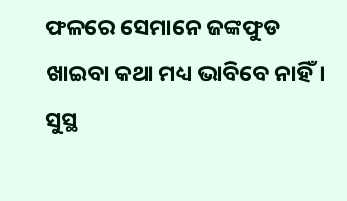ଫଳରେ ସେମାନେ ଜଙ୍କଫୁଡ ଖାଇବା କଥା ମଧ୍ୟ ଭାବିବେ ନାହିଁ।
ସୁସ୍ଥ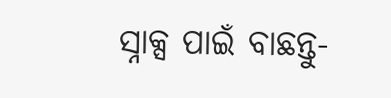ସ୍ନାକ୍ସ ପାଇଁ ବାଛନ୍ତୁ-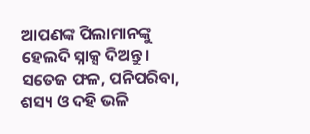ଆପଣଙ୍କ ପିଲାମାନଙ୍କୁ ହେଲଦି ସ୍ନାକ୍ସ ଦିଅନ୍ତୁ। ସତେଜ ଫଳ, ପନିପରିବା, ଶସ୍ୟ ଓ ଦହି ଭଳି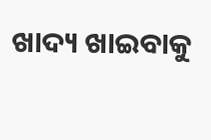ଖାଦ୍ୟ ଖାଇବାକୁ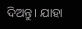ଦିଅନ୍ତୁ। ଯାହା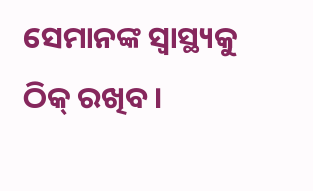ସେମାନଙ୍କ ସ୍ବାସ୍ଥ୍ୟକୁ ଠିକ୍ ରଖିବ ।